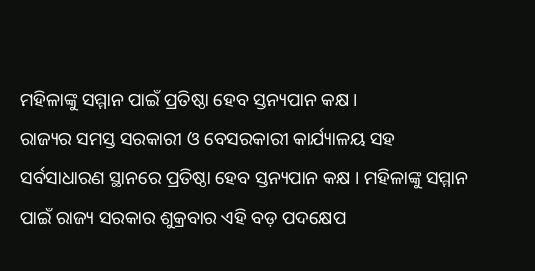ମହିଳାଙ୍କୁ ସମ୍ମାନ ପାଇଁ ପ୍ରତିଷ୍ଠା ହେବ ସ୍ତନ୍ୟପାନ କକ୍ଷ ।
ରାଜ୍ୟର ସମସ୍ତ ସରକାରୀ ଓ ବେସରକାରୀ କାର୍ଯ୍ୟାଳୟ ସହ ସର୍ବସାଧାରଣ ସ୍ଥାନରେ ପ୍ରତିଷ୍ଠା ହେବ ସ୍ତନ୍ୟପାନ କକ୍ଷ । ମହିଳାଙ୍କୁ ସମ୍ମାନ ପାଇଁ ରାଜ୍ୟ ସରକାର ଶୁକ୍ରବାର ଏହି ବଡ଼ ପଦକ୍ଷେପ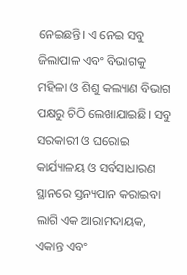ନେଇଛନ୍ତି। ଏ ନେଇ ସବୁ ଜିଲାପାଳ ଏବଂ ବିଭାଗକୁ ମହିଳା ଓ ଶିଶୁ କଲ୍ୟାଣ ବିଭାଗ ପକ୍ଷରୁ ଚିଠି ଲେଖାଯାଇଛି। ସବୁ ସରକାରୀ ଓ ଘରୋଇ କାର୍ଯ୍ୟାଳୟ ଓ ସର୍ବସାଧାରଣ ସ୍ଥାନରେ ସ୍ତନ୍ୟପାନ କରାଇବା ଲାଗି ଏକ ଆରାମଦାୟକ, ଏକାନ୍ତ ଏବଂ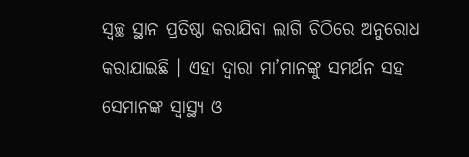ସ୍ବଚ୍ଛ ସ୍ଥାନ ପ୍ରତିଷ୍ଠା କରାଯିବା ଲାଗି ଚିଠିରେ ଅନୁରୋଧ କରାଯାଇଛି । ଏହା ଦ୍ୱାରା ମା’ମାନଙ୍କୁ ସମର୍ଥନ ସହ ସେମାନଙ୍କ ସ୍ବାସ୍ଥ୍ୟ ଓ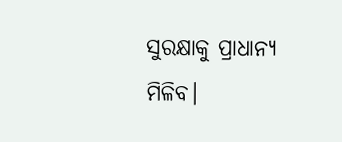ସୁରକ୍ଷାକୁ ପ୍ରାଧାନ୍ୟ ମିଳିବ।